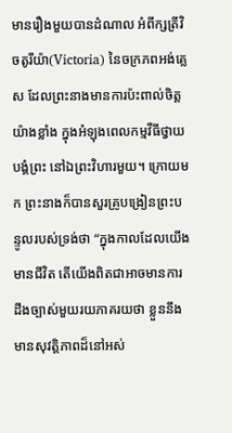មានរឿងមួយបានដំណាល អំពីក្សត្រីវិចតូរីយ៉ា(Victoria) នៃចក្រភពអង់គ្លេស ដែលព្រះនាងមានការប៉ះពាល់ចិត្តយ៉ាងខ្លាំង ក្នុងអំឡុងពេលកម្មវីធីថ្វាយបង្គំព្រះ នៅឯព្រះវិហារមួយ។ ក្រោយមក ព្រះនាងក៏បានសួរគ្រូបង្រៀនព្រះបន្ទូលរបស់ទ្រង់ថា “ក្នុងកាលដែលយើងមានជីវិត តើយើងពិតជាអាចមានការដឹងច្បាស់មួយរយភាគរយថា ខ្លួននឹងមានសុវត្តិភាពដ៏នៅអស់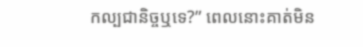កល្បជានិច្ចឬទេ?” ពេលនោះគាត់មិន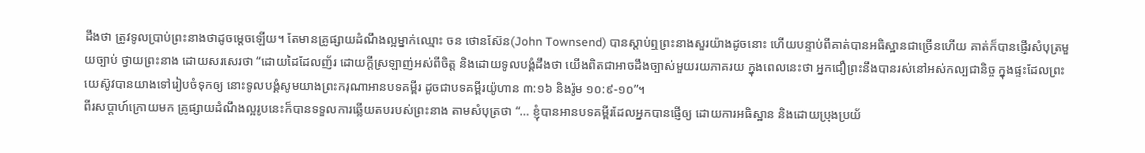ដឹងថា ត្រូវទូលប្រាប់ព្រះនាងថាដូចម្តេចឡើយ។ តែមានគ្រូផ្សាយដំណឹងល្អម្នាក់ឈ្មោះ ចន ថោនស៊ែន(John Townsend) បានស្តាប់ឮព្រះនាងសួរយ៉ាងដូចនោះ ហើយបន្ទាប់ពីគាត់បានអធិស្ឋានជាច្រើនហើយ គាត់ក៏បានផ្ញើរសំបុត្រមួយច្បាប់ ថ្វាយព្រះនាង ដោយសរសេរថា “ដោយដៃដែលញ័រ ដោយក្តីស្រឡាញ់អស់ពីចិត្ត និងដោយទូលបង្គំដឹងថា យើងពិតជាអាចដឹងច្បាស់មួយរយភាគរយ ក្នុងពេលនេះថា អ្នកជឿព្រះនឹងបានរស់នៅអស់កល្បជានិច្ច ក្នុងផ្ទះដែលព្រះយេស៊ូវបានយាងទៅរៀបចំទុកឲ្យ នោះទូលបង្គំសូមយាងព្រះករុណាអានបទគម្ពីរ ដូចជាបទគម្ពីរយ៉ូហាន ៣:១៦ និងរ៉ូម ១០:៩-១០”។
ពីរសប្តាហ៍ក្រោយមក គ្រូផ្សាយដំណឹងល្អរូបនេះក៏បានទទួលការឆ្លើយតបរបស់ព្រះនាង តាមសំបុត្រថា “… ខ្ញុំបានអានបទគម្ពីរដែលអ្នកបានផ្ញើឲ្យ ដោយការអធិស្ឋាន និងដោយប្រុងប្រយ័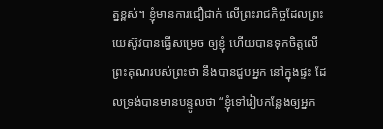ត្នខ្ពស់។ ខ្ញុំមានការជឿជាក់ លើព្រះរាជកិច្ចដែលព្រះយេស៊ូវបានធ្វើសម្រេច ឲ្យខ្ញុំ ហើយបានទុកចិត្តលើព្រះគុណរបស់ព្រះថា នឹងបានជួបអ្នក នៅក្នុងផ្ទះ ដែលទ្រង់បានមានបន្ទូលថា “ខ្ញុំទៅរៀបកន្លែងឲ្យអ្នក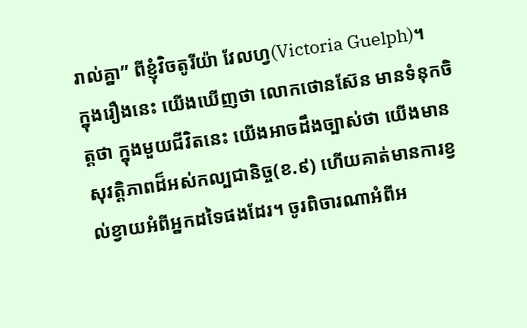រាល់គ្នា” ពីខ្ញុំវិចតូរីយ៉ា វែលហ្វ(Victoria Guelph)។
ក្នុងរឿងនេះ យើងឃើញថា លោកថោនស៊ែន មានទំនុកចិត្តថា ក្នុងមួយជីវិតនេះ យើងអាចដឹងច្បាស់ថា យើងមានសុវត្តិភាពដ៏អស់កល្បជានិច្ច(ខ.៩) ហើយគាត់មានការខ្វល់ខ្វាយអំពីអ្នកដទៃផងដែរ។ ចូរពិចារណាអំពីអ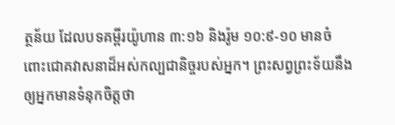ត្ថន័យ ដែលបទគម្ពីរយ៉ូហាន ៣:១៦ និងរ៉ូម ១០:៩-១០ មានចំពោះជោគវាសនាដ៏អស់កល្បជានិច្ចរបស់អ្នក។ ព្រះសព្វព្រះទ័យនឹងឲ្យអ្នកមានទំនុកចិត្តថា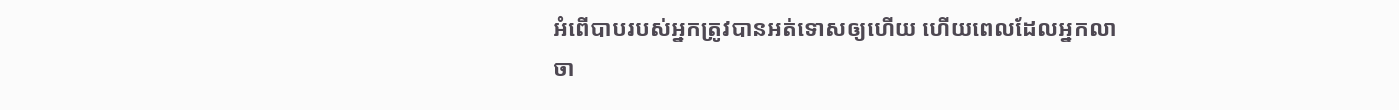អំពើបាបរបស់អ្នកត្រូវបានអត់ទោសឲ្យហើយ ហើយពេលដែលអ្នកលាចា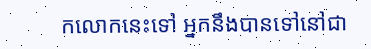កលោកនេះទៅ អ្នកនឹងបានទៅនៅជា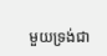មួយទ្រង់ជា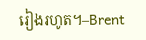រៀងរហូត។–Brent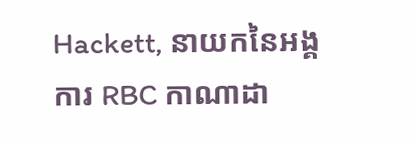Hackett, នាយកនៃអង្គការ RBC កាណាដា